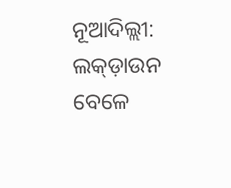ନୂଆଦିଲ୍ଲୀ: ଲକ୍ଡ଼ାଉନ ବେଳେ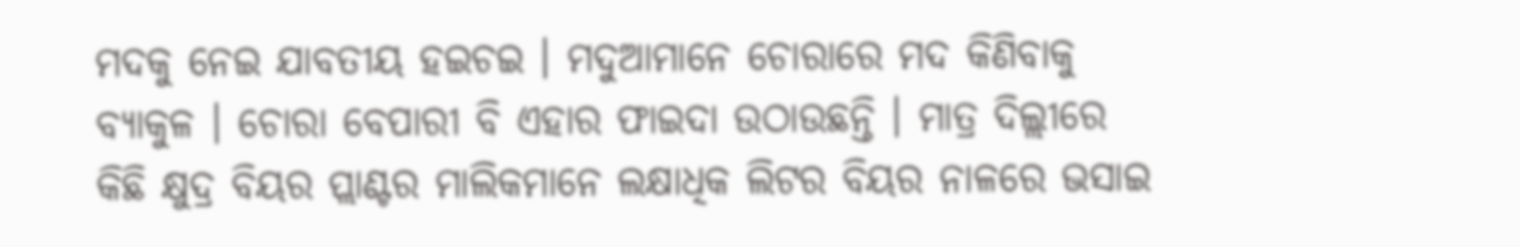ମଦକୁ ନେଇ ଯାବତୀୟ ହଇଚଇ । ମଦୁଆମାନେ ଚୋରାରେ ମଦ କିଣିବାକୁ ବ୍ୟାକୁଳ । ଚୋରା ବେପାରୀ ବି ଏହାର ଫାଇଦା ଉଠାଉଛନ୍ତି । ମାତ୍ର ଦିଲ୍ଲୀରେ କିଛି କ୍ଷୁଦ୍ର ବିୟର ପ୍ଲାଣ୍ଟର ମାଲିକମାନେ ଲକ୍ଷାଧିକ ଲିଟର ବିୟର ନାଳରେ ଭସାଇ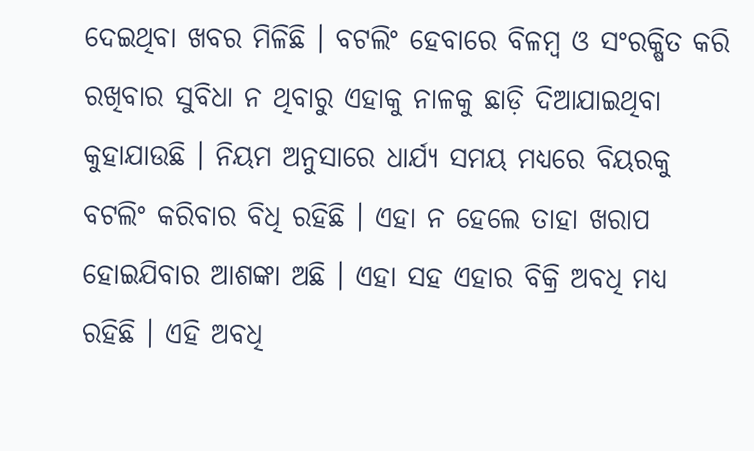ଦେଇଥିବା ଖବର ମିଳିଛି । ବଟଲିଂ ହେବାରେ ବିଳମ୍ବ ଓ ସଂରକ୍ଷିତ କରି ରଖିବାର ସୁବିଧା ନ ଥିବାରୁ ଏହାକୁ ନାଳକୁ ଛାଡ଼ି ଦିଆଯାଇଥିବା କୁହାଯାଉଛି । ନିୟମ ଅନୁସାରେ ଧାର୍ଯ୍ୟ ସମୟ ମଧ୍ୟରେ ବିୟରକୁ ବଟଲିଂ କରିବାର ବିଧି ରହିଛି । ଏହା ନ ହେଲେ ତାହା ଖରାପ ହୋଇଯିବାର ଆଶଙ୍କା ଅଛି । ଏହା ସହ ଏହାର ବିକ୍ରି ଅବଧି ମଧ୍ୟ ରହିଛି । ଏହି ଅବଧି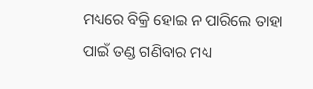ମଧ୍ୟରେ ବିକ୍ରି ହୋଇ ନ ପାରିଲେ ତାହା ପାଇଁ ତଣ୍ଡ ଗଣିବାର ମଧ୍ୟ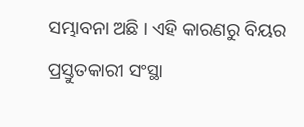ସମ୍ଭାବନା ଅଛି । ଏହି କାରଣରୁ ବିୟର ପ୍ରସ୍ତୁତକାରୀ ସଂସ୍ଥା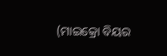(ମାଇକ୍ରୋ ବିୟର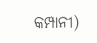କମ୍ପାନୀ)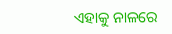ଏହାକୁ ନାଳରେ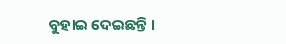ବୁହାଇ ଦେଇଛନ୍ତି ।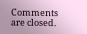Comments are closed.